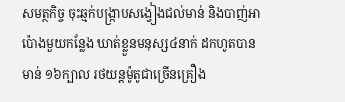សមត្ថកិច្ច ចុះឆ្មក់បង្ក្រាបសង្វៀងជល់មាន់ និងបាញ់អាប៉ោងមួយកន្លែង ឃាត់ខ្លួនមនុស្ស៤នាក់ ដកហូតបានមាន់ ១៦ក្បាល រថយន្តម៉ូតូជាច្រើនគ្រឿង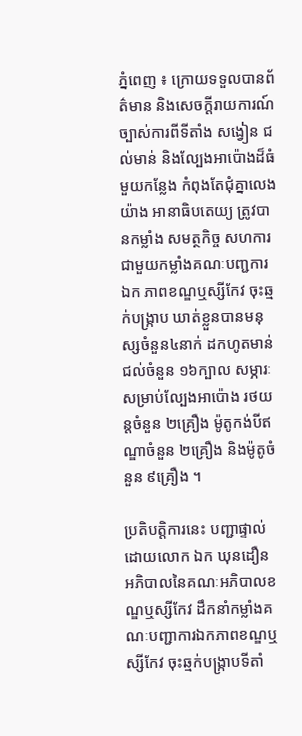ភ្នំពេញ ៖ ក្រោយទទួលបានព័ត៌មាន និងសេចក្ដីរាយការណ៍ច្បាស់ការពីទីតាំង សង្វៀន ជល់មាន់ និងល្បែងអាប៉ោងដ៏ធំមួយកន្លែង កំពុងតែជុំគ្នាលេងយ៉ាង អានាធិបតេយ្យ ត្រូវបានកម្លាំង សមត្ថកិច្ច សហការជាមួយកម្លាំងគណៈបញ្ជការ ឯក ភាពខណ្ឌឬស្សីកែវ ចុះឆ្មក់បង្ក្រាប ឃាត់ខ្លួនបានមនុស្សចំនួន៤នាក់ ដកហូតមាន់ជល់ចំនួន ១៦ក្បាល សម្ភារៈសម្រាប់ល្បែងអាប៉ោង រថយន្តចំនួន ២គ្រឿង ម៉ូតូកង់បីឥណ្ឌាចំនួន ២គ្រឿង និងម៉ូតូចំនួន ៩គ្រឿង ។

ប្រតិបត្តិការនេះ បញ្ជាផ្ទាល់ដោយលោក ឯក ឃុនដឿន អភិបាលនៃគណៈអភិបាលខណ្ឌឬស្សីកែវ ដឹកនាំកម្លាំងគណៈបញ្ជាការឯកភាពខណ្ឌឬស្សីកែវ ចុះឆ្មក់បង្ក្រាបទីតាំ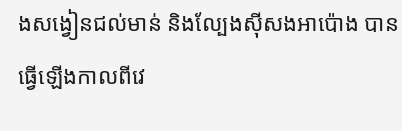ងសង្វៀនជល់មាន់ និងល្បែងស៊ីសងអាប៉ោង បានធ្វើឡើងកាលពីវេ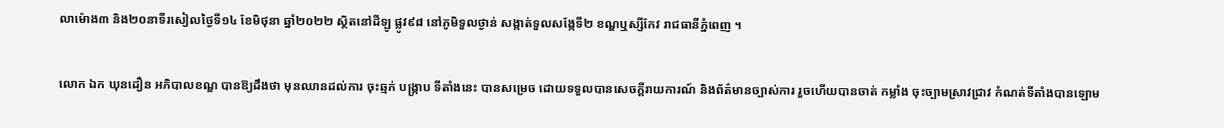លាម៉ោង៣ និង២០នាទីរសៀលថ្ងៃទី១៤ ខែមិថុនា ឆ្នាំ២០២២ ស្ថិតនៅដីឡូ ផ្លូវ៩៨ នៅភូមិទួលថ្ងាន់ សង្កាត់ទួលសង្កែទី២ ខណ្ឌឬស្សីកែវ រាជធានីភ្នំពេញ ។

លោក ឯក ឃុនដឿន អភិបាលខណ្ឌ បានឱ្យដឹងថា មុនឈានដល់ការ ចុះឆ្មក់ បង្ក្រាប ទីតាំងនេះ បានសម្រេច ដោយទទួលបានសេចក្ដីរាយការណ៍ និងព័ត៌មានច្បាស់ការ រួចហើយបានចាត់ កម្លាំង ចុះច្បាមស្រាវជ្រាវ កំណត់ទីតាំងបានឡោម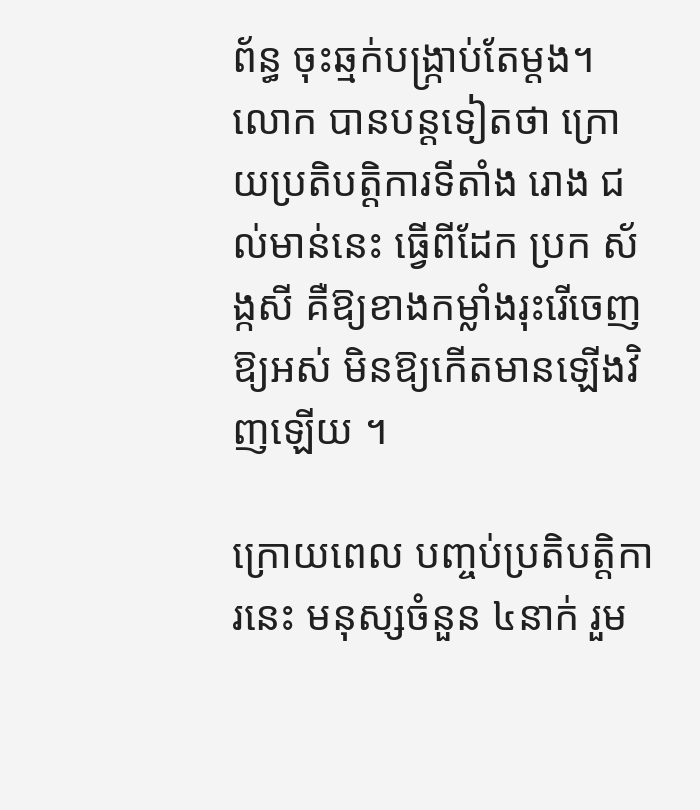ព័ន្ធ ចុះឆ្មក់បង្ក្រាប់តែម្ដង។ លោក បានបន្តទៀតថា ក្រោយប្រតិបត្តិការទីតាំង រោង ជល់មាន់នេះ ធ្វើពីដែក ប្រក ស័ង្កសី គឺឱ្យខាងកម្លាំងរុះរើចេញឱ្យអស់ មិនឱ្យកើតមានឡើងវិញឡើយ ។

ក្រោយពេល បញ្ចប់ប្រតិបត្តិការនេះ មនុស្សចំនួន ៤នាក់ រួម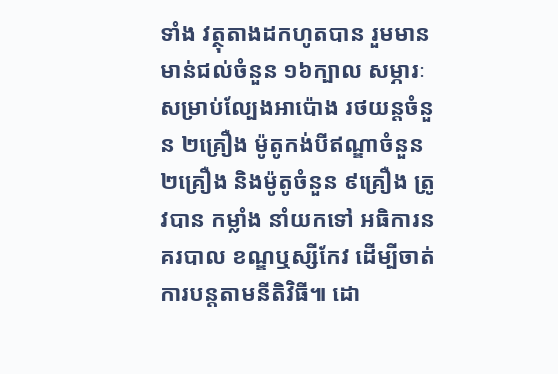ទាំង វត្ថុតាងដកហូតបាន រួមមានមាន់ជល់ចំនួន ១៦ក្បាល សម្ភារៈសម្រាប់ល្បែងអាប៉ោង រថយន្តចំនួន ២គ្រឿង ម៉ូតូកង់បីឥណ្ឌាចំនួន ២គ្រឿង និងម៉ូតូចំនួន ៩គ្រឿង ត្រូវបាន កម្លាំង នាំយកទៅ អធិការនគរបាល ខណ្ឌឬស្សីកែវ ដើម្បីចាត់ការបន្តតាមនីតិវិធី៕ ដោ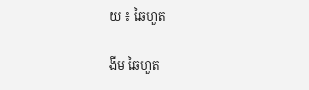យ ៖ ឆៃហួត

ងីម ឆៃហួត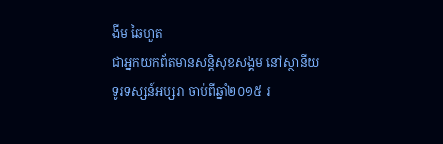ងីម ឆៃហួត
ជាអ្នកយកព័តមានសន្តិសុខសង្គម នៅស្ថានីយទូរទស្សន៍អប្សរា ចាប់ពីឆ្នាំ២០១៥ រ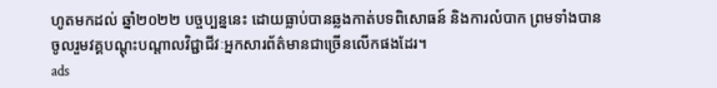ហូតមកដល់ ឆ្នាំ២០២២ បច្ចប្បន្ននេះ ដោយធ្លាប់បានឆ្លងកាត់បទពិសោធន៍ និងការលំបាក ព្រមទាំងបានចូលរួមវគ្គបណ្ដុះបណ្ដាលវិជ្ជាជីវៈអ្នកសារព័ត៌មានជាច្រើនលើកផងដែរ។
ads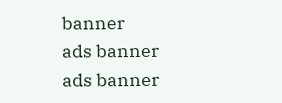banner
ads banner
ads banner